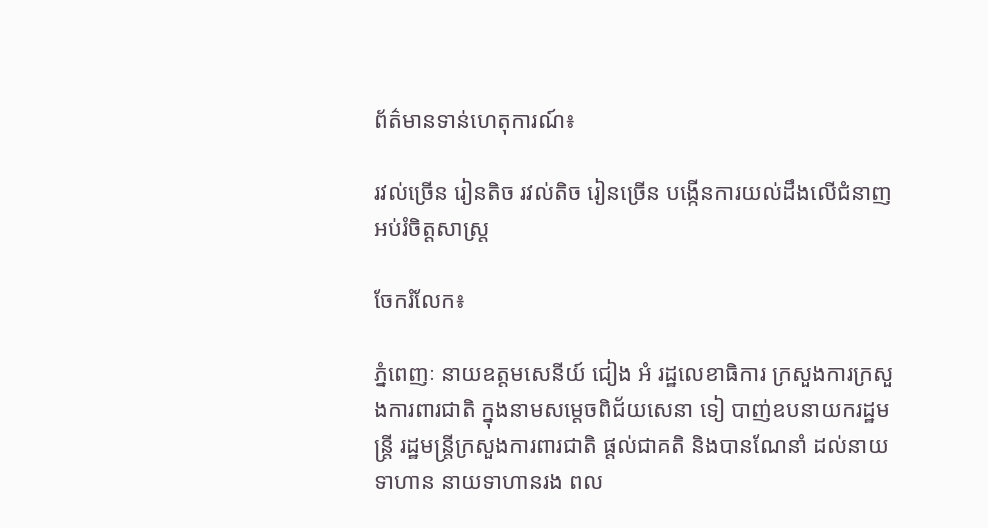ព័ត៌មានទាន់ហេតុការណ៍៖

រវល់ច្រើន រៀនតិច រវល់តិច រៀនច្រើន បង្កើនការយល់ដឹងលើជំនាញអប់រំចិត្តសាស្ត្រ

ចែករំលែក៖

ភ្នំពេញៈ នាយឧត្តមសេនីយ៍ ជៀង អំ រដ្ឋលេខាធិការ ក្រសួងការក្រសួងការពារជាតិ ក្នុងនាមសម្តេចពិជ័យសេនា ទៀ បាញ់ឧបនាយករដ្ឋមន្ត្រី រដ្ឋមន្ត្រីក្រសួងការពារជាតិ ផ្តល់ជាគតិ និងបានណែនាំ ដល់នាយទាហាន នាយទាហានរង ពល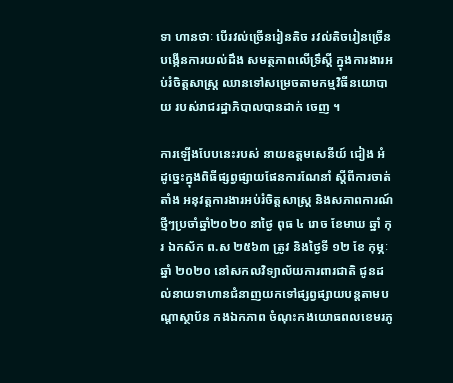ទា ហានថាៈ បើរវល់ច្រើនរៀនតិច រវល់តិចរៀនច្រើនបង្កើនការយល់ដឹង សមត្ថភាពលើទ្រឹស្តី ក្នុងការងារអប់រំចិត្តសាស្ត្រ ឈានទៅសម្រេចតាមកម្មវិធីនយោបាយ របស់រាជរដ្ឋាភិបាលបានដាក់ ចេញ ។

ការឡើងបែបនេះរបស់ នាយឧត្តមសេនីយ៍ ជៀង អំ ដូច្នេះក្នុងពិធីផ្សព្វផ្សាយផែនការណែនាំ ស្តីពីការចាត់តាំង អនុវត្តការងារអប់រំចិត្តសាស្ត្រ និងសភាពការណ៍ថ្មីៗប្រចាំឆ្នាំ២០២០ នាថ្ងៃ ពុធ ៤ រោច ខែមាឃ ឆ្នាំ កុរ ឯកស័ក ព.ស ២៥៦៣ ត្រូវ និងថ្ងៃទី ១២ ខែ កុម្ភៈ ឆ្នាំ ២០២០ នៅសកលវិទ្យាល័យការពារជាតិ ជូនដល់នាយទាហានជំនាញយកទៅផ្សព្វផ្សាយបន្តតាមបណ្តាស្ថាប័ន កងឯកភាព ចំណុះកងយោធពលខេមរភូ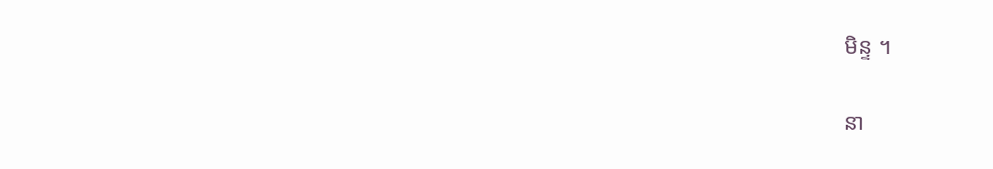មិន្ទ ។

នា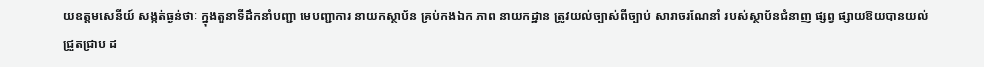យឧត្តមសេនីយ៍ សង្កត់ធ្ងន់ថាៈ ក្នុងតួនាទីដឹកនាំបញ្ជា មេបញ្ជាការ នាយកស្ថាប័ន គ្រប់កងឯក ភាព នាយកដ្ឋាន ត្រូវយល់ច្បាស់ពីច្បាប់ សារាចរណែនាំ របស់ស្ថាប័នជំនាញ ផ្សព្វ ផ្សាយឱយបានយល់ជ្រួតជ្រាប ដ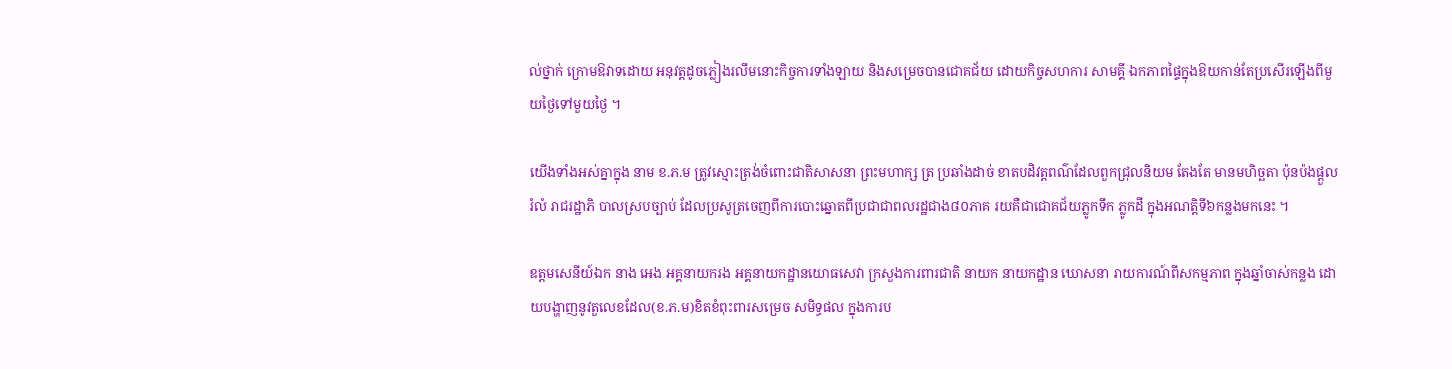ល់ថ្នាក់ ក្រោមឱវាទដោយ អនុវត្តដូចភ្លៀងរលឹមនោះកិច្ចការទាំងឡាយ និងសម្រេចបានជោគជ័យ ដោយកិច្ចសហការ សាមគ្គី ឯកភាពផ្ទៃក្នុងឱយកាន់តែប្រសើរឡើងពីមួយថ្ងៃទៅមួយថ្ងៃ ។

យើងទាំងអស់គ្នាក្នុង នាម ខ.ភ.ម ត្រូវស្មោះត្រង់ចំពោះជាតិសាសនា ព្រះមហាក្ស ត្រ ប្រឆាំងដាច់ ខាតបដិវត្តពណ៌ដែលពួកជ្រុលនិយម តែងតែ មានមហិច្ឆតា ប៉ុនប៉ងផ្តួលរំលំ រាជរដ្ឋាភិ បាលស្របច្បាប់ ដែលប្រសូត្រចេញពីការបោះឆ្នោតពីប្រជាជាពលរដ្ឋជាង៨០ភាគ រយគឺជាជោគជ័យភ្លូកទឹក ភ្លូកដី ក្នុងអណត្តិទី៦កន្លងមកនេះ ។

ឧត្តមសេនីយ៍ឯក នាង អេង អគ្គនាយករង អគ្គនាយកដ្ឋានយោធសេវា ក្រសួងការពារជាតិ នាយក នាយកដ្ឋាន ឃោសនា រាយការណ៍ពីសកម្មភាព ក្នុងឆ្នាំចាស់កន្លង ដោយបង្ហាញនូវតួលេខដែល(ខ.ភ.ម)ខិតខំពុះពារសម្រេច សមិទ្ធផល ក្នុងការប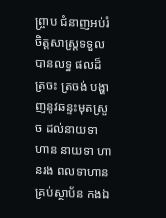ព្ច្រាប ជំនាញអប់រំចិត្តសាស្ត្រទទួលបានលទ្ធ ផលដ៏ត្រចះ ត្រចង់ បង្ហាញនូវឆន្ទះមុតស្រួច ដល់នាយទាហាន នាយទា ហានរង ពលទាហាន គ្រប់ស្ថាប័ន កងឯ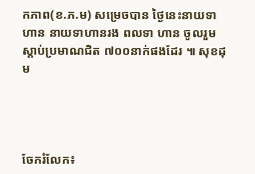កភាព(ខ.ភ.ម) សម្រេចបាន ថ្ងៃនេះនាយទាហាន នាយទាហានរង ពលទា ហាន ចូលរួមស្តាប់ប្រមាណជិត ៧០០នាក់ផងដែរ ៕ សុខដុម




ចែករំលែក៖